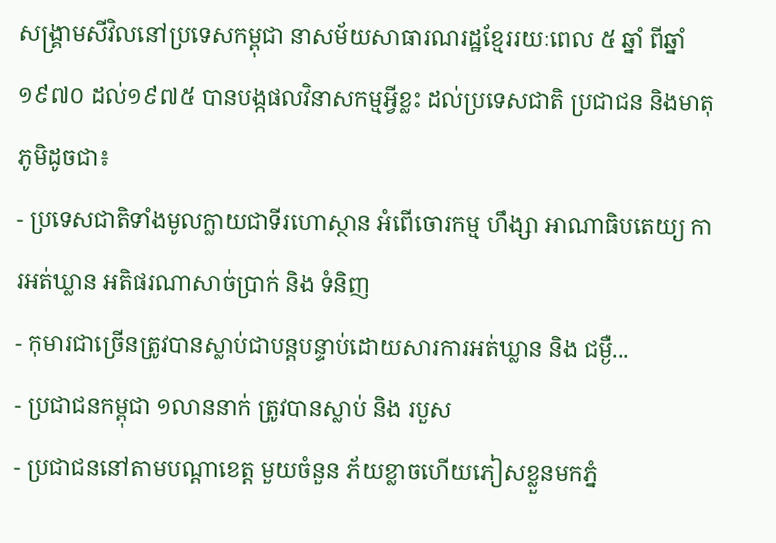សង្គ្រាមសីវិលនៅប្រទេសកម្ពុជា នាសម័យសាធារណរដ្ឋខ្មែររយៈពេល ៥ ឆ្នាំ ពីឆ្នាំ ១៩៧០ ដល់១៩៧៥ បានបង្កផលវិនាសកម្មអ្វីខ្លះ ដល់ប្រទេសជាតិ ប្រជាជន និងមាតុភូមិដូចជា៖
- ប្រទេសជាតិទាំងមូលក្លាយជាទីរហោស្ថាន អំពើចោរកម្ម ហឹង្សា អាណាធិបតេយ្យ ការអត់ឃ្លាន អតិផរណាសាច់ប្រាក់ និង ទំនិញ
- កុមារជាច្រើនត្រូវបានស្លាប់ជាបន្តបន្ទាប់ដោយសារការអត់ឃ្លាន និង ជម្ងឺ...
- ប្រជាជនកម្ពុជា ១លាននាក់ ត្រូវបានស្លាប់ និង របួស
- ប្រជាជននៅតាមបណ្តាខេត្ត មួយចំនួន ភ័យខ្លាចហើយភៀសខ្លួនមកភ្នំ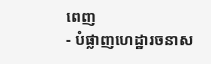ពេញ
- បំផ្លាញហេដ្ឋារចនាស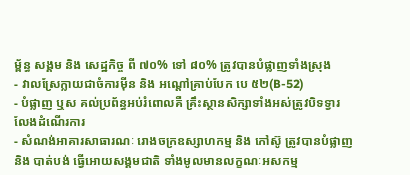ម្ព័ន្ធ សង្គម និង សេដ្ឋកិច្ច ពី ៧០% ទៅ ៨០% ត្រូវបានបំផ្លាញទាំងស្រុង
- វាលស្រែក្លាយជាចំការម៉ីន និង អណ្តៅគ្រាប់បែក បេ ៥២(B-52)
- បំផ្លាញ ឬស គល់ប្រព័ន្ធអប់រំពោលគឺ គ្រឹះស្ថានសិក្សាទាំងអស់ត្រូវបិទទ្វារ លែងដំណើរការ
- សំណង់អាគារសាធារណៈ រោងចក្រឧស្សាហកម្ម និង កៅស៊ូ ត្រូវបានបំផ្លាញ និង បាត់បង់ ធ្វើអោយសង្គមជាតិ ទាំងមូលមានលក្ខណៈអសកម្ម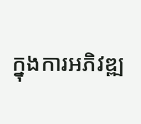ក្នុងការអភិវឌ្ឍ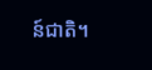ន៍ជាតិ។